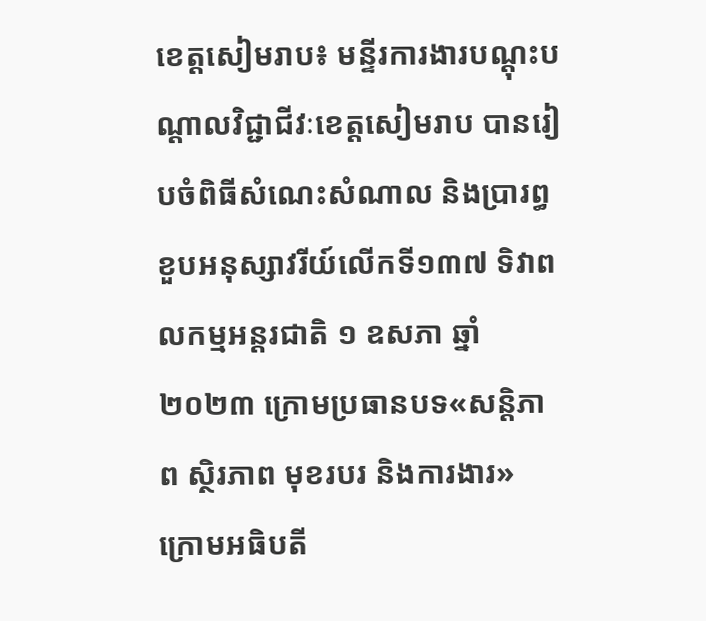ខេត្តសៀមរាប៖ មន្ទីរការងារបណ្ដុះបណ្ដាលវិជ្ជាជីវៈខេត្តសៀមរាប បានរៀបចំពិធីសំណេះសំណាល និងប្រារព្ធខួបអនុស្សាវរីយ៍លើកទី១៣៧ ទិវាពលកម្មអន្តរជាតិ ១ ឧសភា ឆ្នាំ២០២៣ ក្រោមប្រធានបទ«សន្តិភាព ស្ថិរភាព មុខរបរ និងការងារ» ក្រោមអធិបតី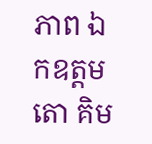ភាព ឯកឧត្ដម តោ គិម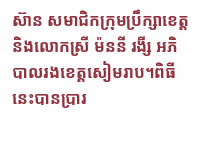ស៊ាន សមាជិកក្រុមប្រឹក្សាខេត្ត និងលោកស្រី ម៉ននី រងី្ស អភិបាលរងខេត្តសៀមរាប។ពិធីនេះបានប្រារ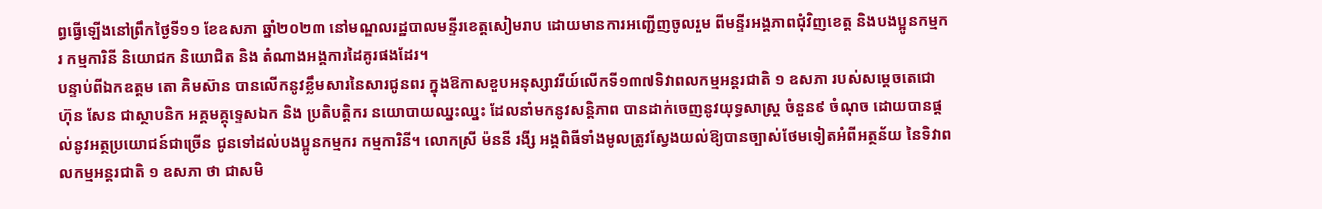ព្ធធ្វើឡើងនៅព្រឹកថ្ងៃទី១១ ខែឧសភា ឆ្នាំ២០២៣ នៅមណ្ឌលរដ្ឋបាលមន្ទីរខេត្តសៀមរាប ដោយមានការអញ្ជើញចូលរួម ពីមន្ទីរអង្គភាពជុំវិញខេត្ត និងបងប្អូនកម្មករ កម្មការិនី និយោជក និយោជិត និង តំណាងអង្គការដៃគូរផងដែរ។
បន្ទាប់ពីឯកឧត្ដម តោ គិមស៊ាន បានលើកនូវខ្លឹមសារនៃសារជូនពរ ក្នុងឱកាសខួបអនុស្សាវរីយ៍លើកទី១៣៧ទិវាពលកម្មអន្តរជាតិ ១ ឧសភា របស់សម្តេចតេជោ ហ៊ុន សែន ជាស្ថាបនិក អគ្គមគ្គុទ្ទេសឯក និង ប្រតិបត្តិករ នយោបាយឈ្នះឈ្នះ ដែលនាំមកនូវសន្តិភាព បានដាក់ចេញនូវយុទ្ធសាស្ត្រ ចំនួន៩ ចំណុច ដោយបានផ្តល់នូវអត្ថប្រយោជន៍ជាច្រើន ជូនទៅដល់បងប្អូនកម្មករ កម្មការិនី។ លោកស្រី ម៉ននី រងី្ស អង្គពិធីទាំងមូលត្រូវស្វែងយល់ឱ្យបានច្បាស់ថែមទៀតអំពីអត្ថន័យ នៃទិវាពលកម្មអន្តរជាតិ ១ ឧសភា ថា ជាសមិ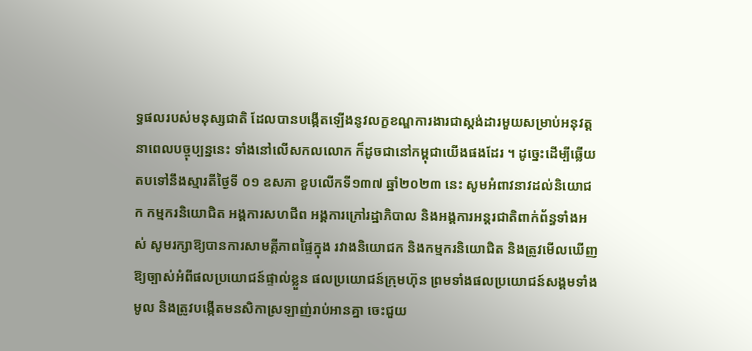ទ្ធផលរបស់មនុស្សជាតិ ដែលបានបង្កើតឡើងនូវលក្ខខណ្ឌការងារជាស្តង់ដារមួយសម្រាប់អនុវត្តនាពេលបច្ចុប្បន្ននេះ ទាំងនៅលើសកលលោក ក៏ដូចជានៅកម្ពុជាយើងផងដែរ ។ ដូច្នេះដើម្បីឆ្លើយតបទៅនឹងស្មារតីថ្ងៃទី ០១ ឧសភា ខួបលើកទី១៣៧ ឆ្នាំ២០២៣ នេះ សូមអំពាវនាវដល់និយោជក កម្មករនិយោជិត អង្គការសហជីព អង្គការក្រៅរដ្ឋាភិបាល និងអង្គការអន្តរជាតិពាក់ព័ន្ធទាំងអស់ សូមរក្សាឱ្យបានការសាមគ្គីភាពផ្ទៃក្នុង រវាងនិយោជក និងកម្មករនិយោជិត និងត្រូវមើលឃើញឱ្យច្បាស់អំពីផលប្រយោជន៍ផ្ទាល់ខ្លួន ផលប្រយោជន៍ក្រុមហ៊ុន ព្រមទាំងផលប្រយោជន៍សង្គមទាំងមូល និងត្រូវបង្កើតមនសិកាស្រឡាញ់រាប់អានគ្នា ចេះជួយ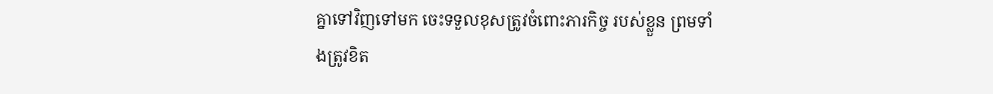គ្នាទៅវិញទៅមក ចេះទទួលខុសត្រូវចំពោះភារកិច្ច របស់ខ្លួន ព្រមទាំងត្រូវខិត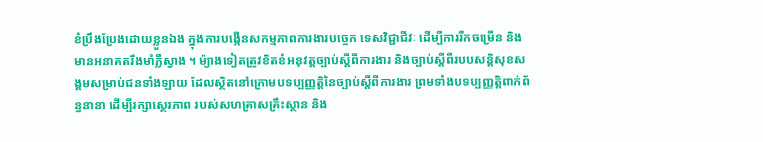ខំប្រឹងប្រែងដោយខ្លួនឯង ក្នុងការបង្កើនសកម្មភាពការងារបច្ចេក ទេសវិជ្ជាជីវៈ ដើម្បីការរីកចម្រើន និងមានអនាគតរឹងមាំភ្លឺស្វាង ។ ម៉្យាងទៀតត្រូវខិតខំអនុវត្តច្បាប់ស្តីពីការងារ និងច្បាប់ស្តីពីរបបសន្តិសុខសង្គមសម្រាប់ជនទាំងឡាយ ដែលស្ថិតនៅក្រោមបទប្បញ្ញត្តិនៃច្បាប់ស្តីពីការងារ ព្រមទាំងបទប្បញ្ញត្តិពាក់ព័ន្ធនានា ដើម្បីរក្សាស្ថេរភាព របស់សហគ្រាសគ្រឹះស្ថាន និង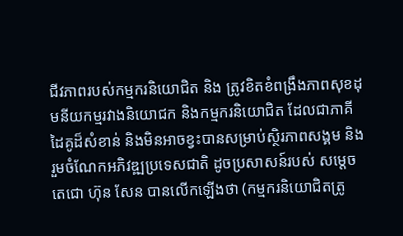ជីវភាពរបស់កម្មករនិយោជិត និង ត្រូវខិតខំពង្រឹងភាពសុខដុមនីយកម្មរវាងនិយោជក និងកម្មករនិយោជិត ដែលជាភាគីដៃគូដ៏សំខាន់ និងមិនអាចខ្វះបានសម្រាប់ស្ថិរភាពសង្គម និងរួមចំណែកអភិវឌ្ឍប្រទេសជាតិ ដូចប្រសាសន៍របស់ សម្តេចតេជោ ហ៊ុន សែន បានលើកឡើងថា (កម្មករនិយោជិតត្រូ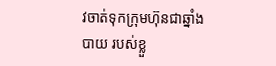វចាត់ទុកក្រុមហ៊ុនជាឆ្នាំងបាយ របស់ខ្លួ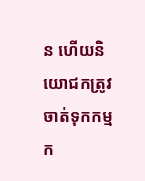ន ហើយនិយោជកត្រូវចាត់ទុកកម្មក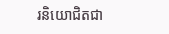រនិយោជិតជា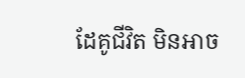ដែគូជីវិត មិនអាច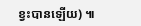ខ្វះបានឡើយ) ៕